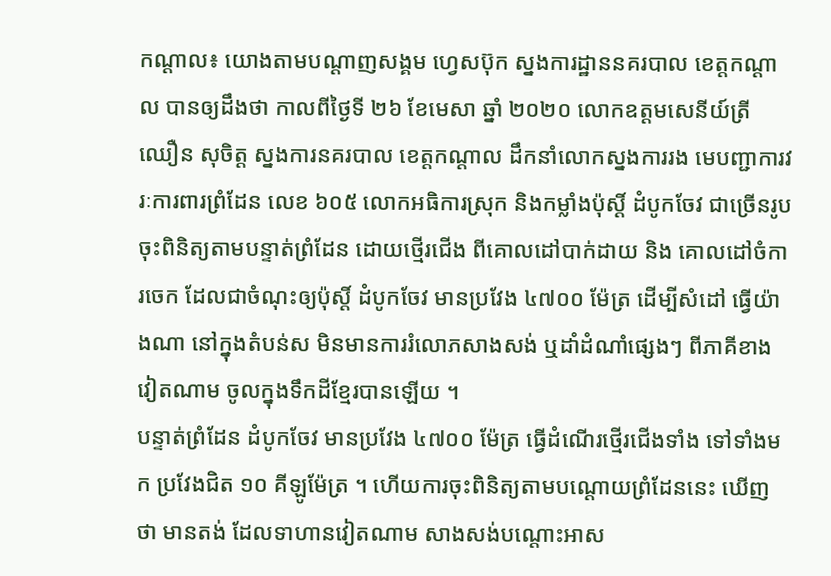កណ្ដាល៖ យោងតាមបណ្ដាញសង្គម ហ្វេសប៊ុក ស្នងការដ្ឋាននគរបាល ខេត្តកណ្ដាល បានឲ្យដឹងថា កាលពីថ្ងៃទី ២៦ ខែមេសា ឆ្នាំ ២០២០ លោកឧត្ដមសេនីយ៍ត្រី ឈឿន សុចិត្ដ ស្នងការនគរបាល ខេត្ដកណ្ដាល ដឹកនាំលោកស្នងការរង មេបញ្ជាការវរៈការពារព្រំដែន លេខ ៦០៥ លោកអធិការស្រុក និងកម្លាំងប៉ុស្ដិ៍ ដំបូកចែវ ជាច្រើនរូប ចុះពិនិត្យតាមបន្ទាត់ព្រំដែន ដោយថ្មើរជើង ពីគោលដៅបាក់ដាយ និង គោលដៅចំការចេក ដែលជាចំណុះឲ្យប៉ុស្ដិ៍ ដំបូកចែវ មានប្រវែង ៤៧០០ ម៉ែត្រ ដើម្បីសំដៅ ធ្វើយ៉ាងណា នៅក្នុងតំបន់ស មិនមានការរំលោភសាងសង់ ឬដាំដំណាំផ្សេងៗ ពីភាគីខាងវៀតណាម ចូលក្នុងទឹកដីខ្មែរបានឡើយ ។
បន្ទាត់ព្រំដែន ដំបូកចែវ មានប្រវែង ៤៧០០ ម៉ែត្រ ធ្វើដំណើរថ្មើរជើងទាំង ទៅទាំងមក ប្រវែងជិត ១០ គីឡូម៉ែត្រ ។ ហើយការចុះពិនិត្យតាមបណ្ដោយព្រំដែននេះ ឃើញថា មានតង់ ដែលទាហានវៀតណាម សាងសង់បណ្ដោះអាស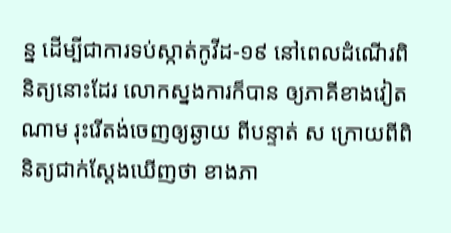ន្ន ដើម្បីជាការទប់ស្កាត់កូវីដ-១៩ នៅពេលដំណើរពិនិត្យនោះដែរ លោកស្នងការក៏បាន ឲ្យភាគីខាងវៀតណាម រុះរើតង់ចេញឲ្យឆ្ងាយ ពីបន្ទាត់ ស ក្រោយពីពិនិត្យជាក់ស្ដែងឃើញថា ខាងភា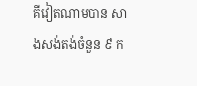គីវៀតណាមបាន សាងសង់តង់ចំនួន ៩ ក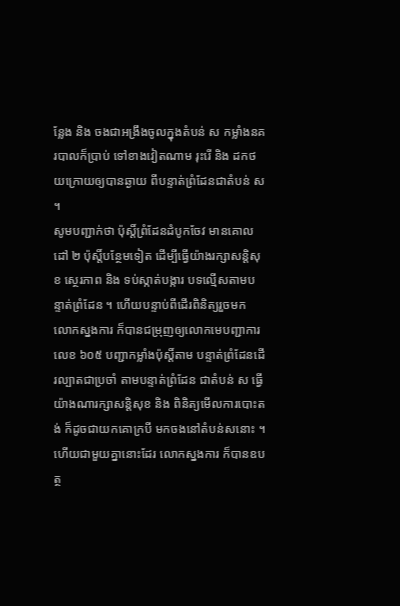ន្លែង និង ចងជាអង្រឹងចូលក្នុងតំបន់ ស កម្លាំងនគរបាលក៏ប្រាប់ ទៅខាងវៀតណាម រុះរើ និង ដកថយក្រោយឲ្យបានឆ្ងាយ ពីបន្ទាត់ព្រំដែនជាតំបន់ ស ។
សូមបញ្ជាក់ថា ប៉ុស្ដិ៍ព្រំដែនដំបូកចែវ មានគោលដៅ ២ ប៉ុស្ដិ៍បន្ថែមទៀត ដើម្បីធ្វើយ៉ាងរក្សាសន្ដិសុខ ស្ថេរភាព និង ទប់ស្កាត់បង្ការ បទល្មើសតាមបន្ទាត់ព្រំដែន ។ ហើយបន្ទាប់ពីដើរពិនិត្យរួចមក លោកស្នងការ ក៏បានជម្រុញឲ្យលោកមេបញ្ជាការលេខ ៦០៥ បញ្ជាកម្លាំងប៉ុស្ដិ៍តាម បន្ទាត់ព្រំដែនដើរល្បាតជាប្រចាំ តាមបន្ទាត់ព្រំដែន ជាតំបន់ ស ធ្វើយ៉ាងណារក្សាសន្ដិសុខ និង ពិនិត្យមើលការបោះតង់ ក៏ដូចជាយកគោក្របី មកចងនៅតំបន់សនោះ ។ ហើយជាមួយគ្នានោះដែរ លោកស្នងការ ក៏បានឧបត្ថ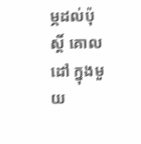ម្ភដល់ប៉ុស្ដិ៍ គោលដៅ ក្នុងមួយ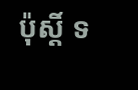ប៉ុស្ដិ៍ ទ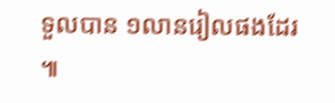ទួលបាន ១លានរៀលផងដែរ ៕